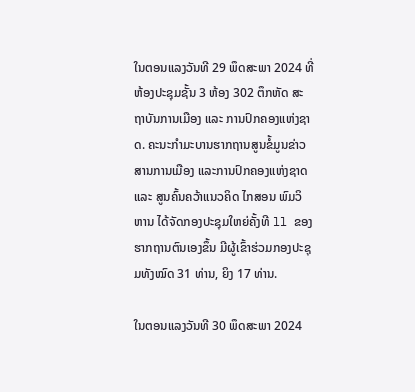ໃນຕອນແລງວັນທີ 29 ພຶດສະພາ 2024 ທີ່ຫ້ອງປະຊຸມຊັ້ນ 3 ຫ້ອງ 302 ຕຶກຫັດ ສະຖາບັນການເມືອງ ແລະ ການປົກຄອງແຫ່ງຊາດ. ຄະນະກໍາມະບານຮາກຖານສູນຂໍ້ມູນຂ່າວສານການເມືອງ ແລະການປົກຄອງແຫ່ງຊາດ ແລະ ສູນຄົ້ນຄວ້າແນວຄິດ ໄກສອນ ພົມວິຫານ ໄດ້ຈັດກອງປະຊຸມໃຫຍ່ຄັ້ງທີ ll ຂອງຮາກຖານຕົນເອງຂຶ້ນ ມີຜູ້ເຂົ້າຮ່ວມກອງປະຊຸມທັງໝົດ 31 ທ່ານ, ຍິງ 17 ທ່ານ.

ໃນຕອນແລງວັນທີ 30 ພຶດສະພາ 2024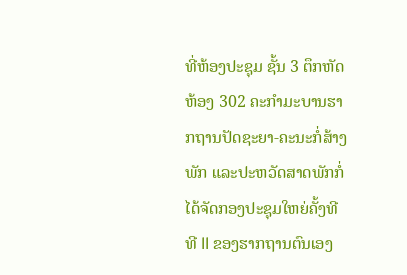ທີ່ຫ້ອງປະຊຸມ ຊັ້ນ 3 ຕຶກຫັດ ຫ້ອງ 302 ຄະກໍາມະບານຮາກຖານປັດຊະຍາ-ຄະນະກໍ່ສ້າງພັກ ແລະປະຫວັດສາດພັກກໍ່ໄດ້ຈັດກອງປະຊຸມໃຫຍ່ຄັ້ງທີ ທີ ll ຂອງຮາກຖານຕົນເອງ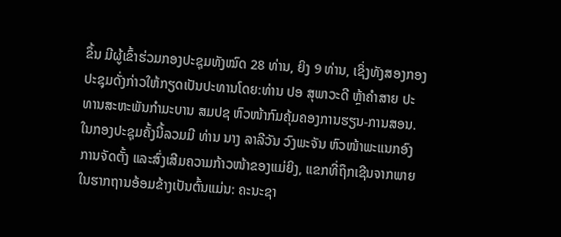ຂຶ້ນ ມີຜູ້ເຂົ້າຮ່ວມກອງປະຊຸມທັງໝົດ 28 ທ່ານ, ຍິງ 9 ທ່ານ, ເຊິ່ງທັງສອງກອງປະຊຸມດັ່ງກ່າວໃຫ້ກຽດເປັນປະທານໂດຍ:ທ່ານ ປອ ສຸພາວະດີ ຫຼ້າຄໍາສາຍ ປະທານສະຫະພັນກຳມະບານ ສມປຊ ຫົວໜ້າກົມຄຸ້ມຄອງການຮຽນ-ການສອນ. ໃນກອງປະຊຸມຄັ້ງນີ້ລວມມີ ທ່ານ ນາງ ລາລີວັນ ວົງພະຈັນ ຫົວໜ້າພະແນກອົງການຈັດຕັ້ງ ແລະສົ່ງເສີມຄວາມກ້າວໜ້າຂອງແມ່ຍິງ, ແຂກທີ່ຖຶກເຊີນຈາກພາຍໃນຮາກຖານອ້ອມຂ້າງເປັນຕົ້ນແມ່ນ: ຄະນະຊາ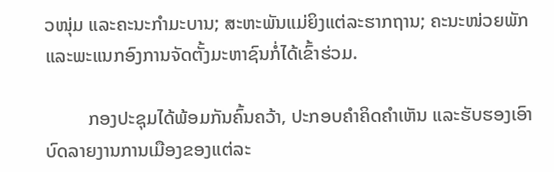ວໜຸ່ມ ແລະຄະນະກໍາມະບານ; ສະຫະພັນແມ່ຍິງແຕ່ລະຮາກຖານ; ຄະນະໜ່ວຍພັກ ແລະພະແນກອົງການຈັດຕັ້ງມະຫາຊົນກໍ່ໄດ້ເຂົ້າຮ່ວມ.

         ກອງປະຊຸມໄດ້ພ້ອມກັນຄົ້ນຄວ້າ, ປະກອບຄໍາຄິດຄໍາເຫັນ ແລະຮັບຮອງເອົາບົດລາຍງານການເມືອງຂອງແຕ່ລະ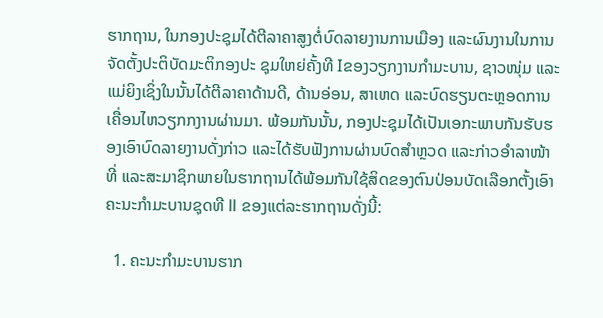ຮາກຖານ, ໃນກອງປະຊຸມໄດ້ຕີລາຄາສູງຕໍ່ບົດລາຍງານການເມືອງ ແລະຜົນງານໃນການຈັດຕັ້ງປະຕິບັດມະຕິກອງປະ ຊຸມໃຫຍ່ຄັ້ງທີ Iຂອງວຽກງານກໍາມະບານ, ຊາວໜຸ່ມ ແລະແມ່ຍິງເຊິ່ງໃນນັ້ນໄດ້ຕີລາຄາດ້ານດີ, ດ້ານອ່ອນ, ສາເຫດ ແລະບົດຮຽນຕະຫຼອດການເຄື່ອນໄຫວຽກກງານຜ່ານມາ. ພ້ອມກັນນັ້ນ, ກອງປະຊຸມໄດ້ເປັນເອກະພາບກັນຮັບຮອງເອົາບົດລາຍງານດັ່ງກ່າວ ແລະໄດ້ຮັບຟັງການຜ່ານບົດສໍາຫຼວດ ແລະກ່າວອໍາລາໜ້າທີ່ ແລະສະມາຊິກພາຍໃນຮາກຖານໄດ້ພ້ອມກັນໃຊ້ສິດຂອງຕົນປ່ອນບັດເລືອກຕັ້ງເອົາຄະນະກຳມະບານຊຸດທີ ll ຂອງແຕ່ລະຮາກຖານດັ່ງນີ້:

  1. ຄະນະກໍາມະບານຮາກ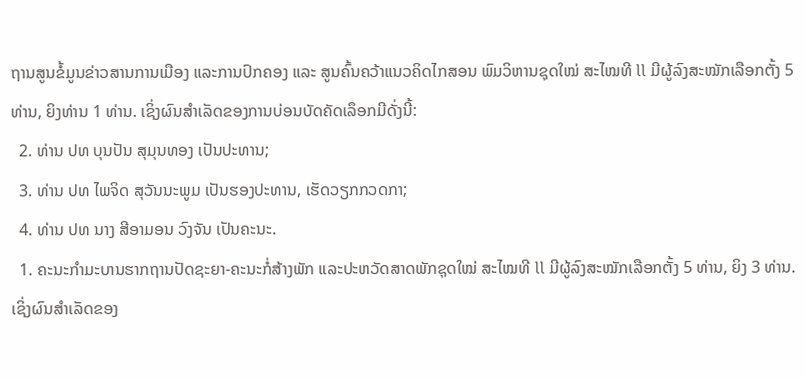ຖານສູນຂໍ້ມູນຂ່າວສານການເມືອງ ແລະການປົກຄອງ ແລະ ສູນຄົ້ນຄວ້າແນວຄິດໄກສອນ ພົມວິຫານຊຸດໃໝ່ ສະໄໝທີ ll ມີຜູ້ລົງສະໝັກເລືອກຕັ້ງ 5 ທ່ານ, ຍິງທ່ານ 1 ທ່ານ. ເຊິ່ງຜົນສໍາເລັດຂອງການບ່ອນບັດຄັດເລຶອກມີດັ່ງນີ້:
  2. ທ່ານ ປທ ບຸນປັນ ສຸມຸນທອງ ເປັນປະທານ;
  3. ທ່ານ ປທ ໄພຈິດ ສຸວັນນະພູມ ເປັນຮອງປະທານ, ເຮັດວຽກກວດກາ;
  4. ທ່ານ ປທ ນາງ ສີອາມອນ ວົງຈັນ ເປັນຄະນະ.
  1. ຄະນະກໍາມະບານຮາກຖານປັດຊະຍາ-ຄະນະກໍ່ສ້າງພັກ ແລະປະຫວັດສາດພັກຊຸດໃໝ່ ສະໄໝທີ ll ມີຜູ້ລົງສະໝັກເລືອກຕັ້ງ 5 ທ່ານ, ຍິງ 3 ທ່ານ. ເຊິ່ງຜົນສໍາເລັດຂອງ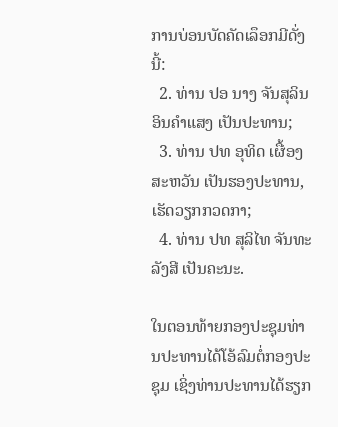ການບ່ອນບັດຄັດເລຶອກມີດັ່ງນີ້:
  2. ທ່ານ ປອ ນາງ ຈັນສຸລິນ ອິນຄໍາແສງ ເປັນປະທານ;
  3. ທ່ານ ປທ ອຸທິດ ເຜື້ອງສະຫວັນ ເປັນຮອງປະທານ, ເຮັດວຽກກວດກາ;
  4. ທ່ານ ປທ ສຸລິໄທ ຈັນທະລັງສີ ເປັນຄະນະ.

ໃນຕອນທ້າຍກອງປະຊຸມທ່ານປະທານໄດ້ໂອ້ລົມຕໍ່ກອງປະຊຸມ ເຊິ່ງທ່ານປະທານໄດ້ຮຽກ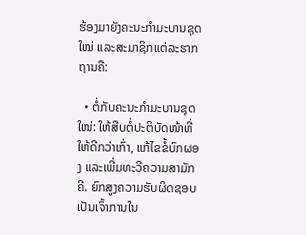ຮ້ອງມາຍັງຄະນະກໍາມະບານຊຸດໃໝ່ ແລະສະມາຊິກແຕ່ລະຮາກຖານຄື:

  • ຕໍ່ກັບຄະນະກໍາມະບານຊຸດໃໜ່: ໃຫ້ສືບຕໍ່ປະຕິບັດໜ້າທີ່ໃຫ້ດີກວ່າເກົ່າ, ແກ້ໄຂຂໍ້ບົກຜອງ ແລະເພີ່ມທະວີຄວາມສາມັກຄີ. ຍົກສູງຄວາມຮັບຜິດຊອບເປັນເຈົ້າການໃນ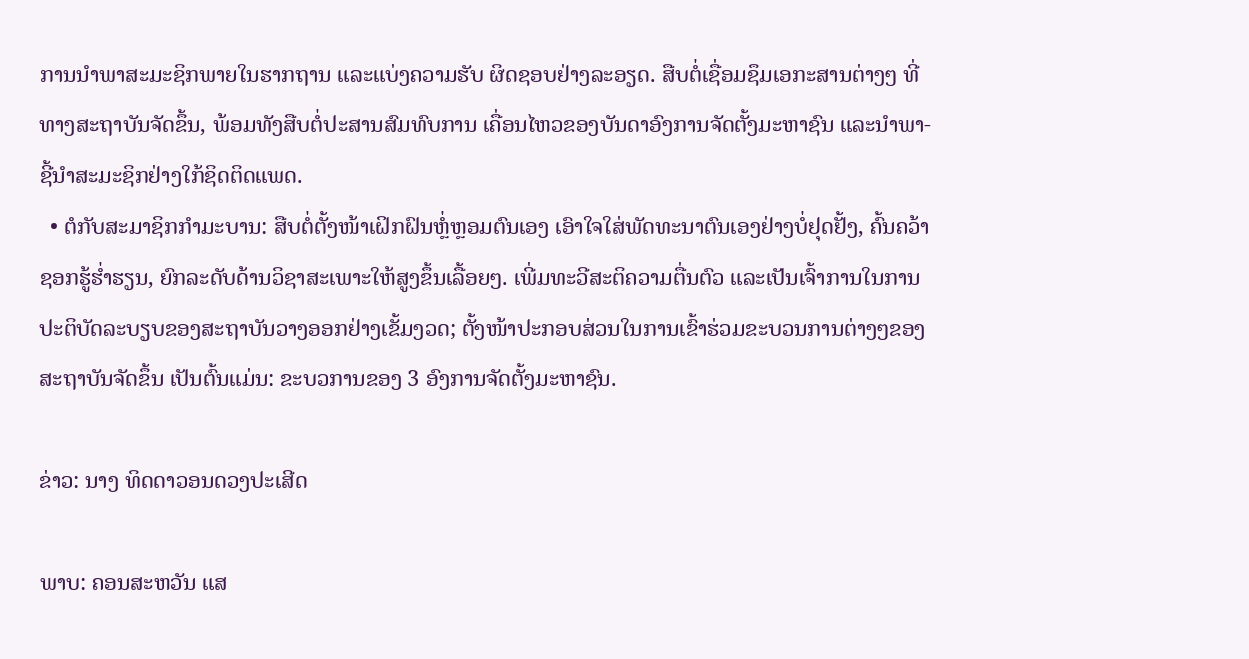ການນໍາພາສະມະຊິກພາຍໃນຮາກຖານ ແລະແບ່ງຄວາມຮັບ ຜິດຊອບຢ່າງລະອຽດ. ສືບຕໍ່ເຊື່ອມຊຶມເອກະສານຕ່າງໆ ທີ່ທາງສະຖາບັນຈັດຂຶ້ນ, ພ້ອມທັງສືບຕໍ່ປະສານສົມທົບການ ເຄື່ອນໄຫວຂອງບັນດາອົງການຈັດຕັ້ງມະຫາຊົນ ແລະນໍາພາ-ຊີ້ນໍາສະມະຊິກຢ່າງໃກ້ຊິດຕິດແພດ.
  • ຕໍກັບສະມາຊິກກໍາມະບານ: ສືບຕໍ່ຕັ້ງໜ້າເຝິກຝົນຫຼໍ່ຫຼອມຕົນເອງ ເອົາໃຈໃສ່ພັດທະນາຕົນເອງຢ່າງບໍ່ຢຸດຢັ້ງ, ຄົ້ນຄວ້າຊອກຮູ້ຮໍ່າຮຽນ, ຍົກລະດັບດ້ານວິຊາສະເພາະໃຫ້ສູງຂຶ້ນເລື້ອຍໆ. ເພີ່ມທະວີສະຕິຄວາມຕື່ນຕົວ ແລະເປັນເຈົ້າການໃນການປະຕິບັດລະບຽບຂອງສະຖາບັນວາງອອກຢ່າງເຂັ້ມງວດ; ຕັ້ງໜ້າປະກອບສ່ວນໃນການເຂົ້າຮ່ວມຂະບວນການຕ່າງໆຂອງສະຖາບັນຈັດຂຶ້ນ ເປັນຕົ້ນແມ່ນ: ຂະບວການຂອງ 3 ອົງການຈັດຕັ້ງມະຫາຊົນ.

ຂ່າວ: ນາງ ທິດດາວອນດວງປະເສີດ

ພາບ: ຄອນສະຫວັນ ແສ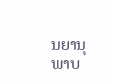ນຍານຸພາບ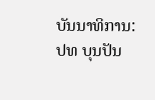ບັນນາທິການ: ປທ ບຸນປັນ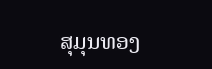ສຸມຸນທອງ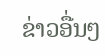ຂ່າວອື່ນໆ